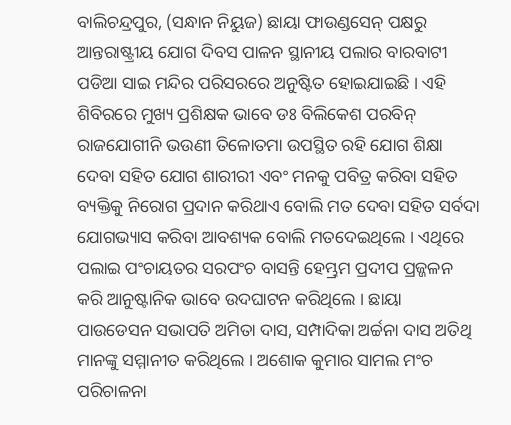ବାଲିଚନ୍ଦ୍ରପୁର, (ସନ୍ଧାନ ନିୟୁଜ) ଛାୟା ଫାଉଣ୍ଡସେନ୍ ପକ୍ଷରୁ ଆନ୍ତରାଷ୍ଟ୍ରୀୟ ଯୋଗ ଦିବସ ପାଳନ ସ୍ଥାନୀୟ ପଲାର ବାରବାଟୀ ପଡିଆ ସାଇ ମନ୍ଦିର ପରିସରରେ ଅନୁଷ୍ଟିତ ହୋଇଯାଇଛି । ଏହି ଶିବିରରେ ମୁଖ୍ୟ ପ୍ରଶିକ୍ଷକ ଭାବେ ଡଃ ବିଲିକେଶ ପରବିନ୍ ରାଜଯୋଗୀନି ଭଉଣୀ ତିଳୋତମା ଉପସ୍ଥିତ ରହି ଯୋଗ ଶିକ୍ଷା ଦେବା ସହିତ ଯୋଗ ଶାରୀରୀ ଏବଂ ମନକୁ ପବିତ୍ର କରିବା ସହିତ ବ୍ୟକ୍ତିକୁ ନିରୋଗ ପ୍ରଦାନ କରିଥାଏ ବୋଲି ମତ ଦେବା ସହିତ ସର୍ବଦା ଯୋଗଭ୍ୟାସ କରିବା ଆବଶ୍ୟକ ବୋଲି ମତଦେଇଥିଲେ । ଏଥିରେ ପଲାଇ ପଂଚାୟତର ସରପଂଚ ବାସନ୍ତି ହେମ୍ଭ୍ରମ ପ୍ରଦୀପ ପ୍ରଜ୍ଜଳନ କରି ଆନୁଷ୍ଟାନିକ ଭାବେ ଉଦଘାଟନ କରିଥିଲେ । ଛାୟା ପାଉଡେସନ ସଭାପତି ଅମିତା ଦାସ, ସମ୍ପାଦିକା ଅର୍ଚ୍ଚନା ଦାସ ଅତିଥି ମାନଙ୍କୁ ସମ୍ମାନୀତ କରିଥିଲେ । ଅଶୋକ କୁମାର ସାମଲ ମଂଚ ପରିଚାଳନା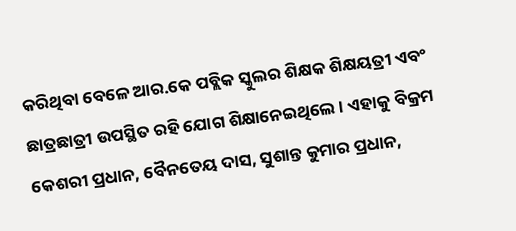କରିଥିବା ବେଳେ ଆର.କେ ପବ୍ଲିକ ସ୍କୁଲର ଶିକ୍ଷକ ଶିକ୍ଷୟତ୍ରୀ ଏବଂ ଛାତ୍ରଛାତ୍ରୀ ଉପସ୍ଥିତ ରହି ଯୋଗ ଶିକ୍ଷାନେଇଥିଲେ । ଏହାକୁ ବିକ୍ରମ କେଶରୀ ପ୍ରଧାନ, ବୈନତେୟ ଦାସ, ସୁଶାନ୍ତ କୁମାର ପ୍ରଧାନ,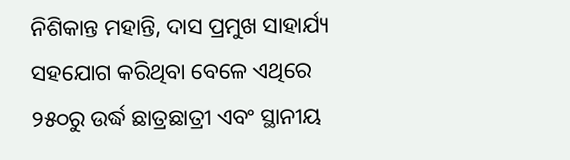ନିଶିକାନ୍ତ ମହାନ୍ତି, ଦାସ ପ୍ରମୁଖ ସାହାର୍ଯ୍ୟ ସହଯୋଗ କରିଥିବା ବେଳେ ଏଥିରେ ୨୫୦ରୁ ଉର୍ଦ୍ଧ ଛାତ୍ରଛାତ୍ରୀ ଏବଂ ସ୍ଥାନୀୟ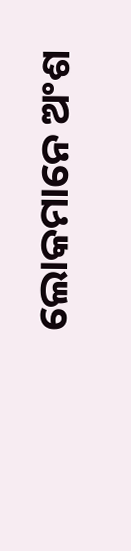ଲୋକମାନେ ଅଂଶ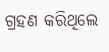ଗ୍ରହଣ କରିଥିଲେ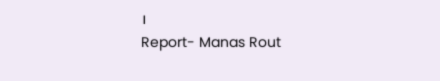।
Report- Manas Rout